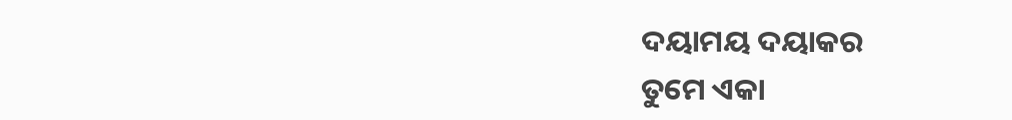ଦୟାମୟ ଦୟାକର
ତୁମେ ଏକା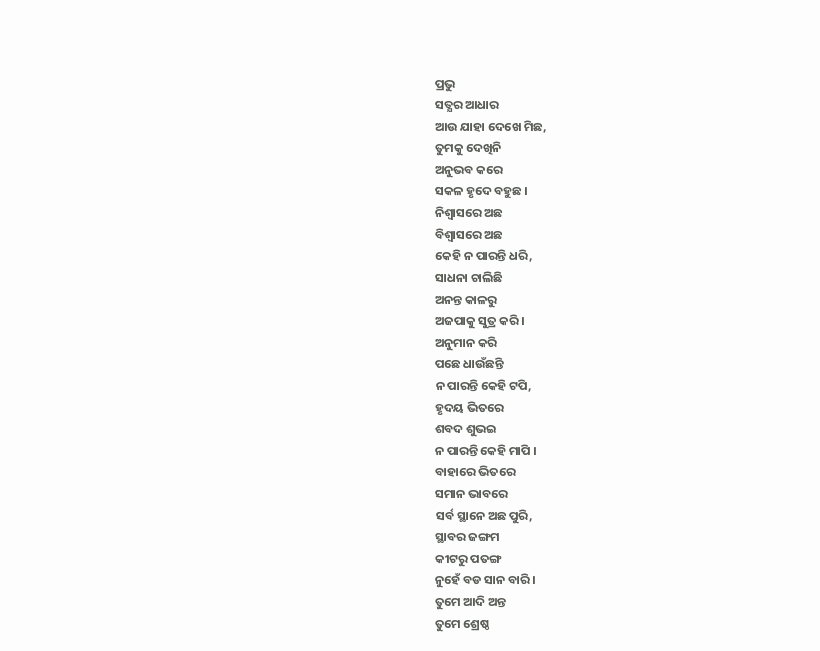ପ୍ରଭୁ
ସତ୍ଯର ଆଧାର
ଆଉ ଯାହା ଦେଖେ ମିଛ,
ତୁମକୁ ଦେଖିନି
ଅନୁଭବ କରେ
ସକଳ ହୃଦେ ବହୁଛ ।
ନିଶ୍ବାସରେ ଅଛ
ବିଶ୍ବାସରେ ଅଛ
କେହି ନ ପାରନ୍ତି ଧରି,
ସାଧନା ଚାଲିଛି
ଅନନ୍ତ କାଳରୁ
ଅଜପାକୁ ସୁତ୍ର କରି ।
ଅନୁମାନ କରି
ପଛେ ଧାଉଁଛନ୍ତି
ନ ପାରନ୍ତି କେହି ଟପି,
ହୃଦୟ ଭିତରେ
ଶବଦ ଶୁଭଇ
ନ ପାରନ୍ତି କେହି ମାପି ।
ବାହାରେ ଭିତରେ
ସମାନ ଭାବରେ
ସର୍ବ ସ୍ଥାନେ ଅଛ ପୁରି,
ସ୍ଥାବର ଜଙ୍ଗମ
କୀଟରୁ ପତଙ୍ଗ
ନୁହେଁ ବଡ ସାନ ବାରି ।
ତୁମେ ଆଦି ଅନ୍ତ
ତୁମେ ଶ୍ରେଷ୍ଠ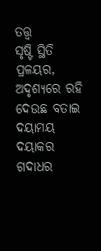ତତ୍ତ୍ବ
ସୃଷ୍ଟି ସ୍ଥିତି ପ୍ରଳୟର,
ଅଦୃଶ୍ଯରେ ରହି
ଦେଉଛ ବତାଇ
ଦୟାମୟ ଦୟାକର
ଗଦାଧର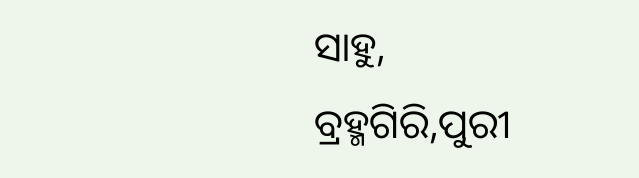ସାହୁ,
ବ୍ରହ୍ମଗିରି,ପୁରୀ